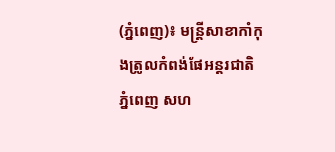(ភ្នំពេញ)៖ មន្រ្តីសាខាកាំកុងត្រូលកំពង់ផែអន្តរជាតិភ្នំពេញ សហ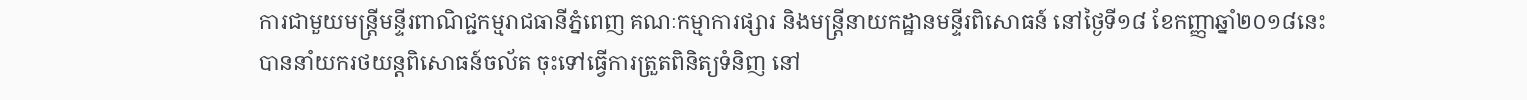ការជាមួយមន្រ្តីមន្ទីរពាណិជ្ជកម្មរាជធានីភ្នំពេញ គណៈកម្មាការផ្សារ និងមន្រ្តីនាយកដ្ឋានមន្ទីរពិសោធន៍ នៅថ្ងៃទី១៨ ខែកញ្ញាឆ្នាំ២០១៨នេះ បាននាំយករថយន្តពិសោធន៍ចល័ត ចុះទៅធ្វើការត្រួតពិនិត្យទំនិញ នៅ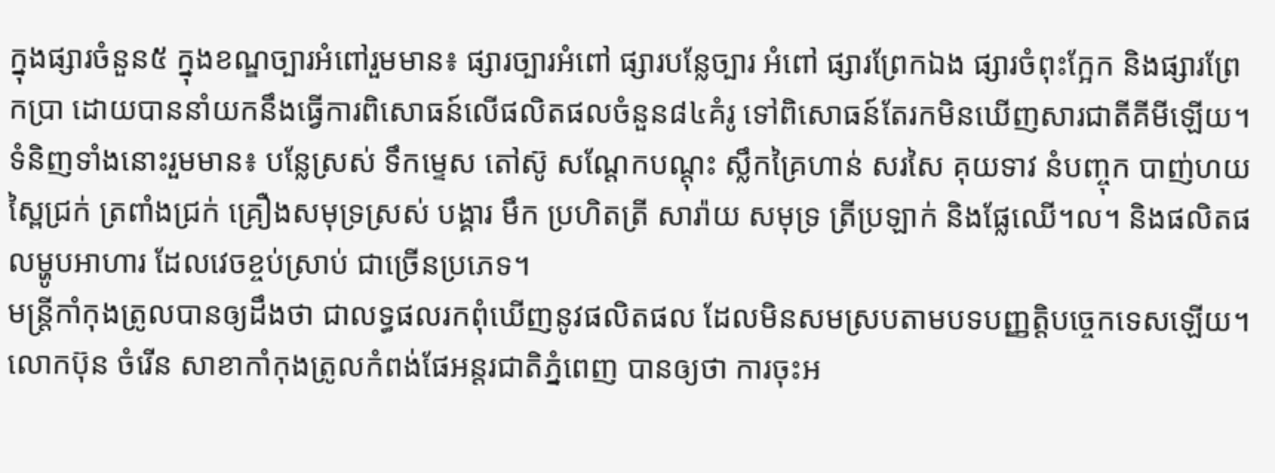ក្នុងផ្សារចំនួន៥ ក្នុងខណ្ឌច្បារអំពៅរួមមាន៖ ផ្សារច្បារអំពៅ ផ្សារបន្លែច្បារ អំពៅ ផ្សារព្រែកឯង ផ្សារចំពុះក្អែក និងផ្សារព្រែកប្រា ដោយបាននាំយកនឹងធ្វើការពិសោធន៍លើផលិតផលចំនួន៨៤គំរូ ទៅពិសោធន៍តែរកមិនឃើញសារជាតីគីមីឡើយ។
ទំនិញទាំងនោះរួមមាន៖ បន្លែស្រស់ ទឹកម្ទេស តៅស៊ូ សណ្ដែកបណ្ដុះ ស្លឹកគ្រៃហាន់ សរសៃ គុយទាវ នំបញ្ចុក បាញ់ហយ ស្ពៃជ្រក់ ត្រពាំងជ្រក់ គ្រឿងសមុទ្រស្រស់ បង្គារ មឹក ប្រហិតត្រី សារ៉ាយ សមុទ្រ ត្រីប្រឡាក់ និងផ្លែឈើ។ល។ និងផលិតផលម្ហូបអាហារ ដែលវេចខ្ចប់ស្រាប់ ជាច្រើនប្រភេទ។
មន្រ្តីកាំកុងត្រូលបានឲ្យដឹងថា ជាលទ្ធផលរកពុំឃើញនូវផលិតផល ដែលមិនសមស្របតាមបទបញ្ញត្តិបច្ចេកទេសឡើយ។
លោកប៊ុន ចំរើន សាខាកាំកុងត្រូលកំពង់ផែអន្តរជាតិភ្នំពេញ បានឲ្យថា ការចុះអ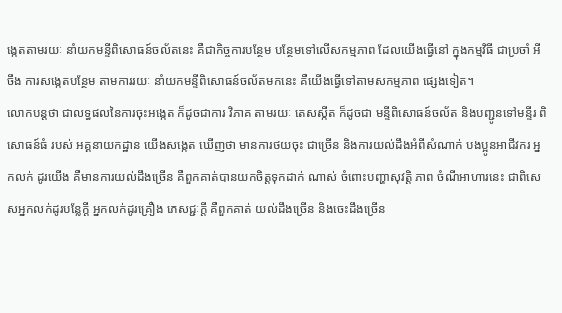ង្កេតតាមរយៈ នាំយកមន្ទីពិសោធន៍ចល័តនេះ គឺជាកិច្ចការបន្ថែម បន្ថែមទៅលើសកម្មភាព ដែលយើងធ្វើនៅ ក្នុងកម្មវិធី ជាប្រចាំ អីចឹង ការសង្កេតបន្ថែម តាមការរយៈ នាំយកមន្ទីពិសោធន៍ចល័តមកនេះ គឺយើងធ្វើទៅតាមសកម្មភាព ផ្សេងទៀត។
លោកបន្តថា ជាលទ្ធផលនៃការចុះអង្កេត ក៏ដូចជាការ វិភាគ តាមរយៈ តេសស្កីត ក៏ដូចជា មន្ទីពិសោធន៍ចល័ត និងបញ្ជូនទៅមន្ទីរ ពិសោធន៍ធំ របស់ អគ្គនាយកដ្ឋាន យើងសង្កេត ឃើញថា មានការថយចុះ ជាច្រើន និងការយល់ដឹងអំពីសំណាក់ បងប្អូនអាជីវករ អ្នកលក់ ដូរយើង គឺមានការយល់ដឹងច្រើន គឺពួកគាត់បានយកចិត្តទុកដាក់ ណាស់ ចំពោះបញ្ហាសុវត្តិ ភាព ចំណីអាហារនេះ ជាពិសេសអ្នកលក់ដូរបន្លែក្ដី អ្នកលក់ដូរគ្រឿង ភេសជ្ជៈក្ដី គឺពួកគាត់ យល់ដឹងច្រើន និងចេះដឹងច្រើន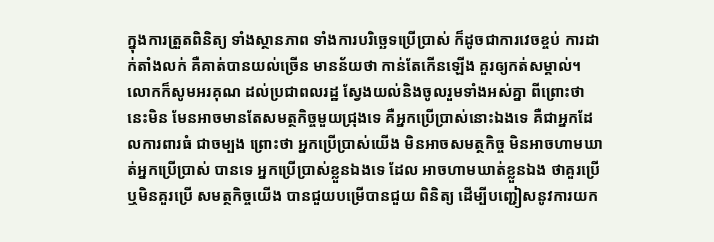ក្នុងការត្រួតពិនិត្យ ទាំងស្ថានភាព ទាំងការបរិច្ឆេទប្រើប្រាស់ ក៏ដូចជាការវេចខ្ចប់ ការដាក់តាំងលក់ គឺគាត់បានយល់ច្រើន មានន័យថា កាន់តែកើនឡើង គួរឲ្យកត់សម្គាល់។
លោកក៏សូមអរគុណ ដល់ប្រជាពលរដ្ឋ ស្វែងយល់និងចូលរួមទាំងអស់គ្នា ពីព្រោះថា នេះមិន មែនអាចមានតែសមត្ថកិច្ចមួយជ្រុងទេ គឺអ្នកប្រើប្រាស់នោះឯងទេ គឺជាអ្នកដែលការពារធំ ជាចម្បង ព្រោះថា អ្នកប្រើប្រាស់យើង មិនអាចសមត្ថកិច្ច មិនអាចហាមឃាត់អ្នកប្រើប្រាស់ បានទេ អ្នកប្រើប្រាស់ខ្លួនឯងទេ ដែល អាចហាមឃាត់ខ្លួនឯង ថាគួរប្រើឬមិនគួរប្រើ សមត្ថកិច្ចយើង បានជួយបម្រើបានជួយ ពិនិត្យ ដើម្បីបញ្ជៀសនូវការយក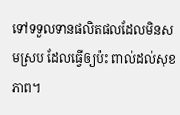ទៅទទួលទានផលិតផលដែលមិនសមស្រប ដែលធ្វើឲ្យប៉ះ ពាល់ដល់សុខភាព។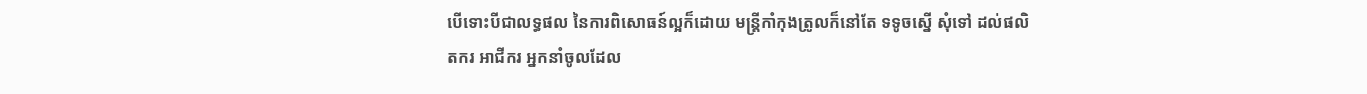បើទោះបីជាលទ្ធផល នៃការពិសោធន៍ល្អក៏ដោយ មន្រ្តីកាំកុងត្រូលក៏នៅតែ ទទូចស្នើ សុំទៅ ដល់ផលិតករ អាជីករ អ្នកនាំចូលដែល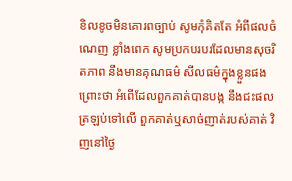ខិលខូចមិនគោរពច្បាប់ សូមកុំគិតតែ អំពីផលចំណេញ ខ្លាំងពេក សូមប្រកបរបរដែលមានសុចរិតភាព នឹងមានគុណធម៌ សីលធម៌ក្នុងខ្លួនផង ព្រោះថា អំពើដែលពួកគាត់បានបង្ក នឹងជះផលត្រឡប់ទៅលើ ពួកគាត់ឬសាច់ញាត់របស់គាត់ វិញនៅថ្ងៃ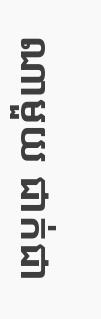ណាមួយ ជាក់ជា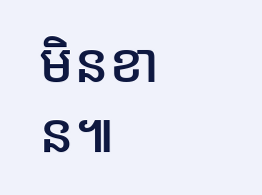មិនខាន៕